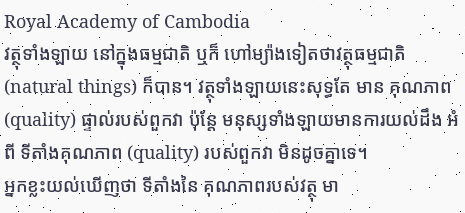Royal Academy of Cambodia
វត្ថុទាំងឡាយ នៅក្នុងធម្មជាតិ ឬក៏ ហៅម្យ៉ាងទៀតថាវត្ថុធម្មជាតិ (natural things) ក៏បាន។ វត្ថុទាំងឡាយនេះសុទ្ធតែ មាន គុណភាព (quality) ផ្ទាល់របស់ពួកវា ប៉ុន្តែ មនុស្សទាំងឡាយមានការយល់ដឹង អំពី ទីតាំងគុណភាព (quality) របស់ពួកវា មិនដូចគ្នាទេ។
អ្នកខ្លះយល់ឃើញថា ទីតាំងនៃ គុណភាពរបស់វត្ថុ មា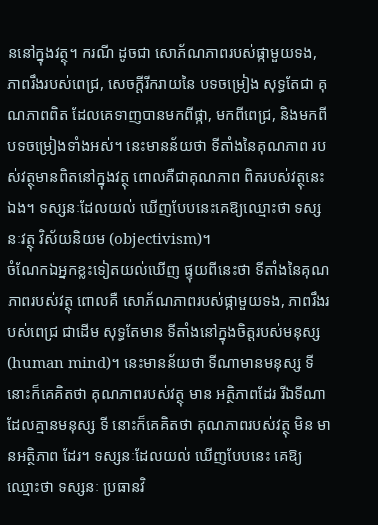ននៅក្នុងវត្ថុ។ ករណី ដូចជា សោភ័ណភាពរបស់ផ្កាមួយទង, ភាពរឹងរបស់ពេជ្រ, សេចក្ដីរីករាយនៃ បទចម្រៀង សុទ្ធតែជា គុណភាពពិត ដែលគេទាញបានមកពីផ្កា, មកពីពេជ្រ, និងមកពីបទចម្រៀងទាំងអស់។ នេះមានន័យថា ទីតាំងនៃគុណភាព របស់វត្ថុមានពិតនៅក្នុងវត្ថុ ពោលគឺជាគុណភាព ពិតរបស់វត្ថុនេះឯង។ ទស្សនៈដែលយល់ ឃើញបែបនេះគេឱ្យឈ្មោះថា ទស្សនៈវត្ថុ វិស័យនិយម (objectivism)។
ចំណែកឯអ្នកខ្លះទៀតយល់ឃើញ ផ្ទុយពីនេះថា ទីតាំងនៃគុណភាពរបស់វត្ថុ ពោលគឺ សោភ័ណភាពរបស់ផ្កាមួយទង, ភាពរឹងរបស់ពេជ្រ ជាដើម សុទ្ធតែមាន ទីតាំងនៅក្នុងចិត្តរបស់មនុស្ស (human mind)។ នេះមានន័យថា ទីណាមានមនុស្ស ទីនោះក៏គេគិតថា គុណភាពរបស់វត្ថុ មាន អត្ថិភាពដែរ រីឯទីណាដែលគ្មានមនុស្ស ទី នោះក៏គេគិតថា គុណភាពរបស់វត្ថុ មិន មានអត្ថិភាព ដែរ។ ទស្សនៈដែលយល់ ឃើញបែបនេះ គេឱ្យឈ្មោះថា ទស្សនៈ ប្រធានវិ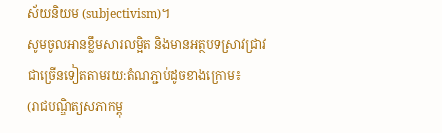ស័យនិយម (subjectivism)។
សូមចូលអានខ្លឹមសារលម្អិត និងមានអត្ថបទស្រាវជ្រាវជាច្រើនទៀតតាមរយ:តំណភ្ជាប់ដូចខាងក្រោម៖
(រាជបណ្ឌិត្យសភាកម្ពុ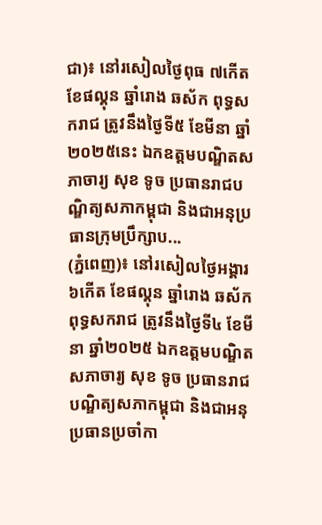ជា)៖ នៅរសៀលថ្ងៃពុធ ៧កើត ខែផល្គុន ឆ្នាំរោង ឆស័ក ពុទ្ធសករាជ ត្រូវនឹងថ្ងៃទី៥ ខែមីនា ឆ្នាំ២០២៥នេះ ឯកឧត្ដមបណ្ឌិតសភាចារ្យ សុខ ទូច ប្រធានរាជបណ្ឌិត្យសភាកម្ពុជា និងជាអនុប្រធានក្រុមប្រឹក្សាប...
(ភ្នំពេញ)៖ នៅរសៀលថ្ងៃអង្គារ ៦កើត ខែផល្គុន ឆ្នាំរោង ឆស័ក ពុទ្ធសករាជ ត្រូវនឹងថ្ងៃទី៤ ខែមីនា ឆ្នាំ២០២៥ ឯកឧត្ដមបណ្ឌិតសភាចារ្យ សុខ ទូច ប្រធានរាជបណ្ឌិត្យសភាកម្ពុជា និងជាអនុប្រធានប្រចាំកា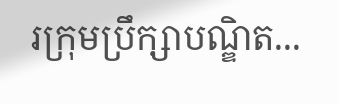រក្រុមប្រឹក្សាបណ្ឌិត...